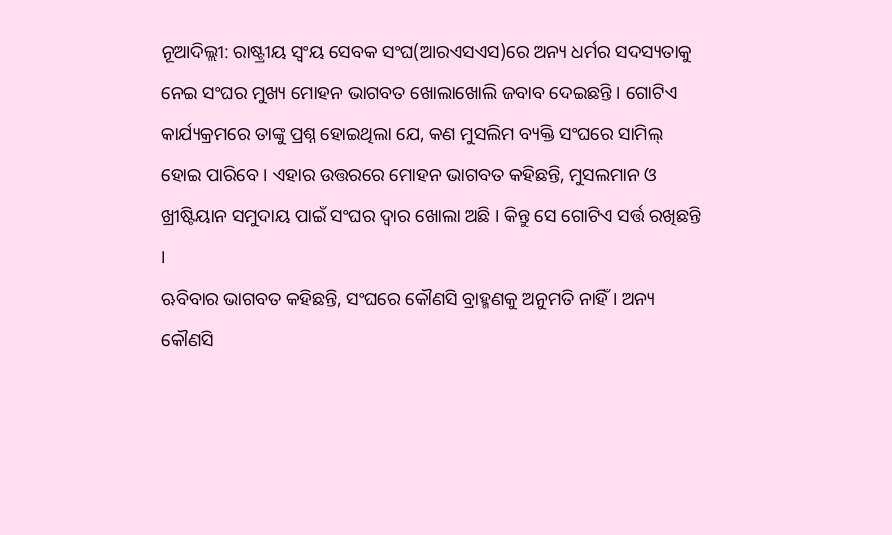ନୂଆଦିଲ୍ଲୀ: ରାଷ୍ଟ୍ରୀୟ ସ୍ୱଂୟ ସେବକ ସଂଘ(ଆରଏସଏସ)ରେ ଅନ୍ୟ ଧର୍ମର ସଦସ୍ୟତାକୁ ନେଇ ସଂଘର ମୁଖ୍ୟ ମୋହନ ଭାଗବତ ଖୋଲାଖୋଲି ଜବାବ ଦେଇଛନ୍ତି । ଗୋଟିଏ କାର୍ଯ୍ୟକ୍ରମରେ ତାଙ୍କୁ ପ୍ରଶ୍ନ ହୋଇଥିଲା ଯେ, କଣ ମୁସଲିମ ବ୍ୟକ୍ତି ସଂଘରେ ସାମିଲ୍ ହୋଇ ପାରିବେ । ଏହାର ଉତ୍ତରରେ ମୋହନ ଭାଗବତ କହିଛନ୍ତି, ମୁସଲମାନ ଓ ଖ୍ରୀଷ୍ଟିୟାନ ସମୁଦାୟ ପାଇଁ ସଂଘର ଦ୍ୱାର ଖୋଲା ଅଛି । କିନ୍ତୁ ସେ ଗୋଟିଏ ସର୍ତ୍ତ ରଖିଛନ୍ତି ।
ଋବିବାର ଭାଗବତ କହିଛନ୍ତି, ସଂଘରେ କୌଣସି ବ୍ରାହ୍ମଣକୁ ଅନୁମତି ନାହିଁ । ଅନ୍ୟ କୌଣସି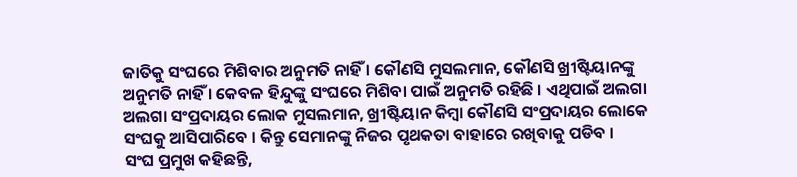ଜାତିକୁ ସଂଘରେ ମିଶିବାର ଅନୁମତି ନାହିଁ । କୌଣସି ମୁସଲମାନ, କୌଣସି ଖ୍ରୀଷ୍ଟିୟାନଙ୍କୁ ଅନୁମତି ନାହିଁ । କେବଳ ହିନ୍ଦୁଙ୍କୁ ସଂଘରେ ମିଶିବା ପାଇଁ ଅନୁମତି ରହିଛି । ଏଥିପାଇଁ ଅଲଗା ଅଲଗା ସଂପ୍ରଦାୟର ଲୋକ ମୁସଲମାନ, ଖ୍ରୀଷ୍ଟିୟାନ କିମ୍ବା କୌଣସି ସଂପ୍ରଦାୟର ଲୋକେ ସଂଘକୁ ଆସିପାରିବେ । କିନ୍ତୁ ସେମାନଙ୍କୁ ନିଜର ପୃଥକତା ବାହାରେ ରଖିବାକୁ ପଡିବ ।
ସଂଘ ପ୍ରମୁଖ କହିଛନ୍ତି,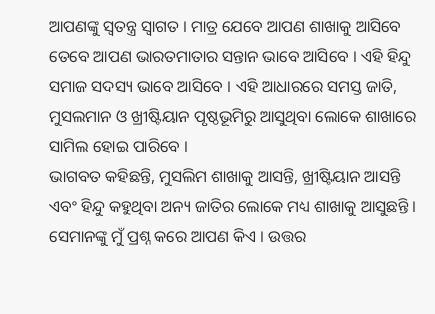ଆପଣଙ୍କୁ ସ୍ୱତନ୍ତ୍ର ସ୍ୱାଗତ । ମାତ୍ର ଯେବେ ଆପଣ ଶାଖାକୁ ଆସିବେ ତେବେ ଆପଣ ଭାରତମାତାର ସନ୍ତାନ ଭାବେ ଆସିବେ । ଏହି ହିନ୍ଦୁ ସମାଜ ସଦସ୍ୟ ଭାବେ ଆସିବେ । ଏହି ଆଧାରରେ ସମସ୍ତ ଜାତି, ମୁସଲମାନ ଓ ଖ୍ରୀଷ୍ଟିୟାନ ପୃଷ୍ଠଭୂମିରୁ ଆସୁଥିବା ଲୋକେ ଶାଖାରେ ସାମିଲ ହୋଇ ପାରିବେ ।
ଭାଗବତ କହିଛନ୍ତି, ମୁସଲିମ ଶାଖାକୁ ଆସନ୍ତି, ଖ୍ରୀଷ୍ଟିୟାନ ଆସନ୍ତି ଏବଂ ହିନ୍ଦୁ କହୁଥିବା ଅନ୍ୟ ଜାତିର ଲୋକେ ମଧ୍ୟ ଶାଖାକୁ ଆସୁଛନ୍ତି । ସେମାନଙ୍କୁ ମୁଁ ପ୍ରଶ୍ନ କରେ ଆପଣ କିଏ । ଉତ୍ତର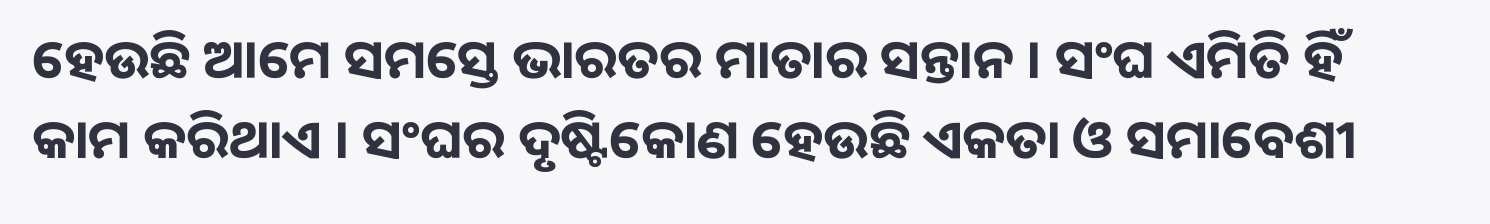ହେଉଛି ଆମେ ସମସ୍ତେ ଭାରତର ମାତାର ସନ୍ତାନ । ସଂଘ ଏମିତି ହିଁ କାମ କରିଥାଏ । ସଂଘର ଦୃଷ୍ଟିକୋଣ ହେଉଛି ଏକତା ଓ ସମାବେଶୀ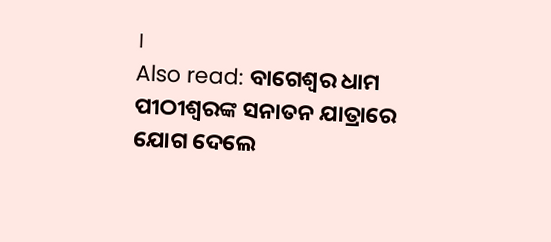।
Also read: ବାଗେଶ୍ୱର ଧାମ ପୀଠୀଶ୍ୱରଙ୍କ ସନାତନ ଯାତ୍ରାରେ ଯୋଗ ଦେଲେ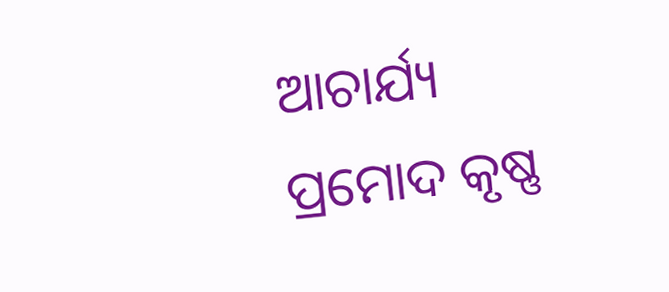ଆଚାର୍ଯ୍ୟ ପ୍ରମୋଦ କୃଷ୍ଣ